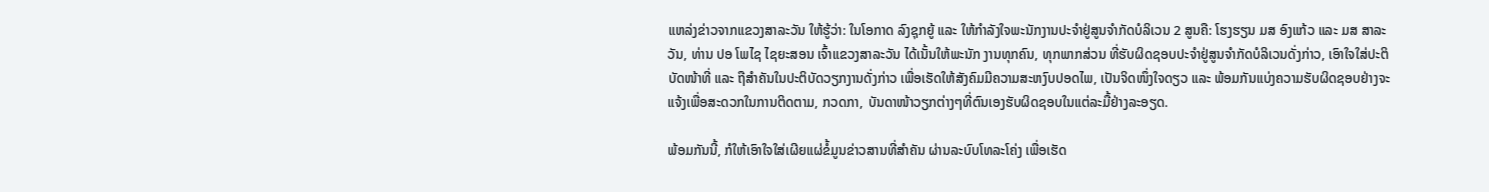ແຫລ່ງຂ່າວຈາກແຂວງສາລະວັນ ໃຫ້ຮູ້ວ່າ: ໃນໂອກາດ ລົງຊຸກຍູ້ ແລະ ໃຫ້ກຳລັງໃຈພະນັກງານປະຈຳຢູ່ສູນຈຳກັດບໍລິເວນ 2 ສູນຄື: ໂຮງຮຽນ ມສ ອົງແກ້ວ ແລະ ມສ ສາລະວັນ, ທ່ານ ປອ ໂພໄຊ ໄຊຍະສອນ ເຈົ້າແຂວງສາລະວັນ ໄດ້ເນັ້ນໃຫ້ພະນັກ ງານທຸກຄົນ, ທຸກພາກສ່ວນ ທີ່ຮັບຜິດຊອບປະຈຳຢູ່ສູນຈຳກັດບໍລິເວນດັ່ງກ່າວ, ເອົາໃຈໃສ່ປະຕິບັດໜ້າທີ່ ແລະ ຖືສຳຄັນໃນປະຕິບັດວຽກງານດັ່ງກ່າວ ເພື່ອເຮັດໃຫ້ສັງຄົມມີຄວາມສະຫງົບປອດໄພ, ເປັນຈິດໜຶ່ງໃຈດຽວ ແລະ ພ້ອມກັນແບ່ງຄວາມຮັບຜິດຊອບຢ່າງຈະແຈ້ງເພື່ອສະດວກໃນການຕິດຕາມ, ກວດກາ, ບັນດາໜ້າວຽກຕ່າງໆທີ່ຕົນເອງຮັບຜິດຊອບໃນແຕ່ລະມື້ຢ່າງລະອຽດ.

ພ້ອມກັນນີ້, ກໍໃຫ້ເອົາໃຈໃສ່ເຜີຍແຜ່ຂໍ້ມູນຂ່າວສານທີ່ສຳຄັນ ຜ່ານລະບົບໂທລະໂຄ່ງ ເພື່ອເຮັດ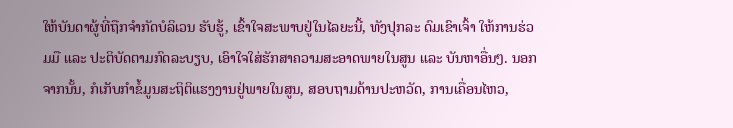ໃຫ້ບັນດາຜູ້ທີ່ຖືກຈຳກັດບໍລິເວນ ຮັບຮູ້, ເຂົ້າໃຈສະພາບຢູ່ໃນໄລຍະນີ້, ທັງປຸກລະ ດົມເຂົາເຈົ້າ ໃຫ້ການຮ່ວມມື ແລະ ປະຕິບັດຕາມກົດລະບຽບ, ເອົາໃຈໃສ່ຮັກສາຄວາມສະອາດພາຍໃນສູນ ແລະ ບັນຫາອື່ນໆ. ນອກຈາກນັ້ນ, ກໍເກັບກຳຂໍ້ມູນສະຖິຕິແຮງງານຢູ່ພາຍໃນສູນ, ສອບຖາມດ້ານປະຫວັດ, ການເຄື່ອນໄຫວ,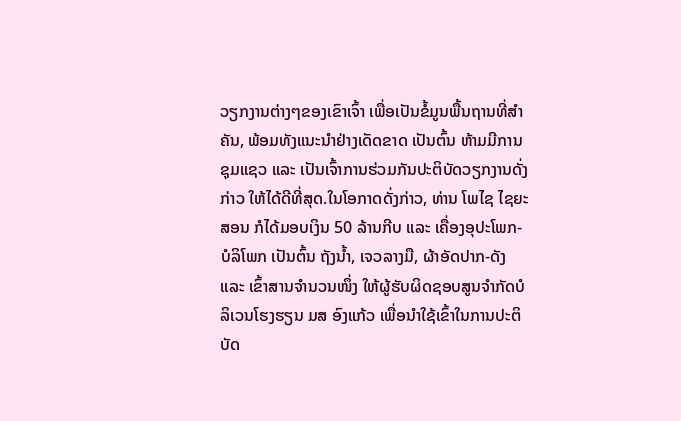ວຽກງານຕ່າງໆຂອງເຂົາເຈົ້າ ເພື່ອເປັນຂໍ້ມູນພື້ນຖານທີ່ສຳຄັນ, ພ້ອມທັງແນະນໍາຢ່າງເດັດຂາດ ເປັນຕົ້ນ ຫ້າມມີການຊຸມແຊວ ແລະ ເປັນເຈົ້າການຮ່ວມກັນປະຕິບັດວຽກງານດັ່ງກ່າວ ໃຫ້ໄດ້ດີທີ່ສຸດ.ໃນໂອກາດດັ່ງກ່າວ, ທ່ານ ໂພໄຊ ໄຊຍະສອນ ກໍໄດ້ມອບເງິນ 50 ລ້ານກີບ ແລະ ເຄື່ອງອຸປະໂພກ-ບໍລິໂພກ ເປັນຕົ້ນ ຖັງນໍ້າ, ເຈວລາງມື, ຜ້າອັດປາກ-ດັງ ແລະ ເຂົ້າສານຈຳນວນໜຶ່ງ ໃຫ້ຜູ້ຮັບຜິດຊອບສູນຈຳກັດບໍລິເວນໂຮງຮຽນ ມສ ອົງແກ້ວ ເພື່ອນຳໃຊ້ເຂົ້າໃນການປະຕິບັດ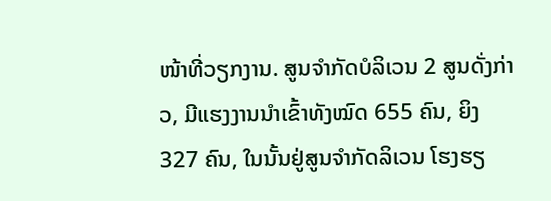ໜ້າທີ່ວຽກງານ. ສູນຈໍາກັດບໍລິເວນ 2 ສູນດັ່ງກ່າວ, ມີແຮງງານນຳເຂົ້າທັງໝົດ 655 ຄົນ, ຍິງ 327 ຄົນ, ໃນນັ້ນຢູ່ສູນຈໍາກັດລິເວນ ໂຮງຮຽ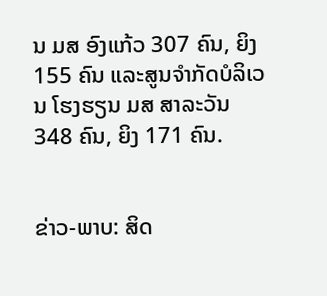ນ ມສ ອົງແກ້ວ 307 ຄົນ, ຍິງ 155 ຄົນ ແລະສູນຈຳກັດບໍລິເວນ ໂຮງຮຽນ ມສ ສາລະວັນ 348 ຄົນ, ຍິງ 171 ຄົນ.


ຂ່າວ-ພາບ: ສິດ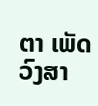ຕາ ເພັດວົງສາ